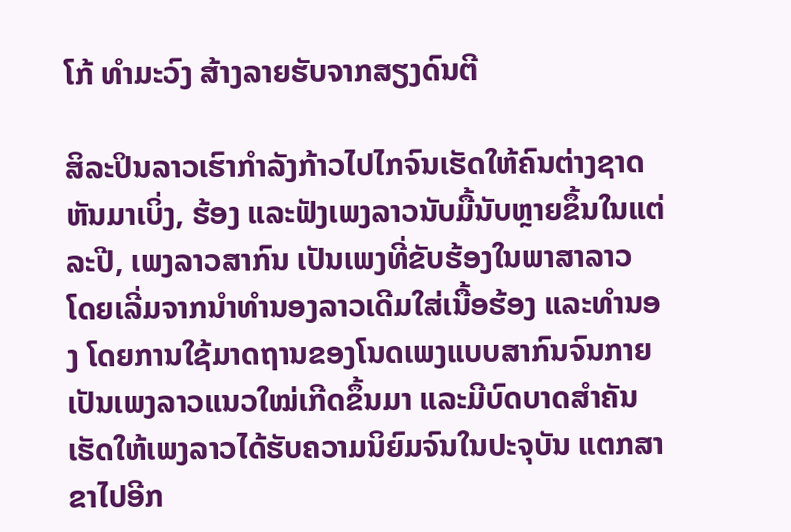ໂກ້ ທຳມະວົງ ສ້າງລາຍຮັບຈາກສຽງດົນຕີ

ສິລະປິນລາວເຮົາກຳລັງກ້າວໄປໄກຈົນເຮັດໃຫ້ຄົນຕ່າງຊາດຫັນມາເບິ່ງ, ຮ້ອງ ແລະຟັງເພງລາວນັບມື້ນັບຫຼາຍຂຶ້ນໃນແຕ່ລະປີ, ເພງລາວສາກົນ ເປັນເພງທີ່ຂັບຮ້ອງໃນພາສາລາວ
ໂດຍເລີ່ມຈາກນຳທຳນອງລາວເດີມໃສ່ເນື້ອຮ້ອງ ແລະທຳນອງ ໂດຍການໃຊ້ມາດຖານຂອງໂນດເພງແບບສາກົນຈົນກາຍເປັນເພງລາວແນວໃໝ່ເກີດຂຶ້ນມາ ແລະມີບົດບາດສຳຄັນເຮັດໃຫ້ເພງລາວໄດ້ຮັບຄວາມນິຍົມຈົນໃນປະຈຸບັນ ແຕກສາຂາໄປອີກ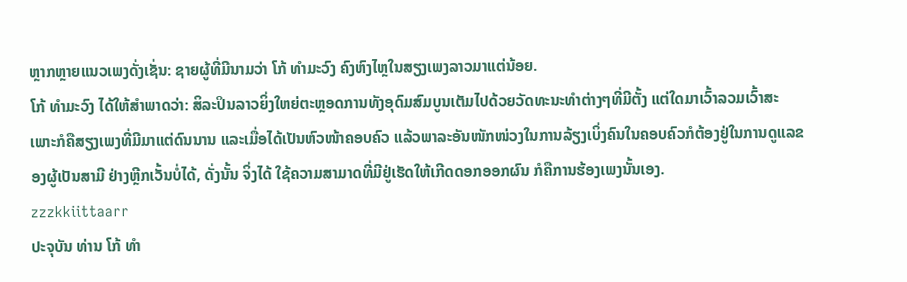ຫຼາກຫຼາຍແນວເພງດັ່ງເຊັ່ນ: ຊາຍຜູ້ທີ່ມີນາມວ່າ ໂກ້ ທຳມະວົງ ຄົງຫົງໄຫຼໃນສຽງເພງລາວມາແຕ່ນ້ອຍ.
ໂກ້ ທຳມະວົງ ໄດ້ໃຫ້ສຳພາດວ່າ: ສິລະປິນລາວຍິ່ງໃຫຍ່ຕະຫຼອດການທັງອຸດົມສົມບູນເຕັມໄປດ້ວຍວັດທະນະທຳຕ່າງໆທີ່ມີຕັ້ງ ແຕ່ໃດມາເວົ້າລວມເວົ້າສະເພາະກໍຄືສຽງເພງທີ່ມີມາແຕ່ດົນນານ ແລະເມື່ອໄດ້ເປັນຫົວໜ້າຄອບຄົວ ແລ້ວພາລະອັນໜັກໜ່ວງໃນການລ້ຽງເບິ່ງຄົນໃນຄອບຄົວກໍຕ້ອງຢູ່ໃນການດູແລຂອງຜູ້ເປັນສາມີ ຢ່າງຫຼີກເວັ້ນບໍ່ໄດ້, ດັ່ງນັ້ນ ຈິ່ງໄດ້ ໃຊ້ຄວາມສາມາດທີ່ມີຢູ່ເຮັດໃຫ້ເກີດດອກອອກຜົນ ກໍຄືການຮ້ອງເພງນັ້ນເອງ.
zzzkkiittaarr
ປະຈຸບັນ ທ່ານ ໂກ້ ທຳ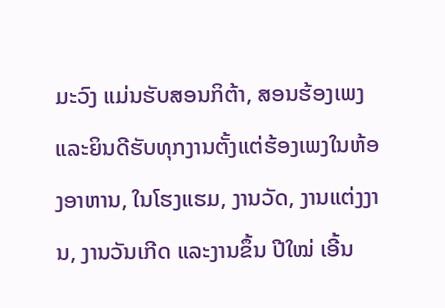ມະວົງ ແມ່ນຮັບສອນກິຕ້າ, ສອນຮ້ອງເພງ ແລະຍິນດີຮັບທຸກງານຕັ້ງແຕ່ຮ້ອງເພງໃນຫ້ອງອາຫານ, ໃນໂຮງແຮມ, ງານວັດ, ງານແຕ່ງງານ, ງານວັນເກີດ ແລະງານຂຶ້ນ ປີໃໝ່ ເອີ້ນ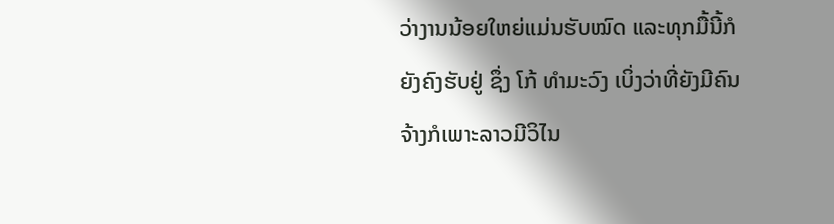ວ່າງານນ້ອຍໃຫຍ່ແມ່ນຮັບໝົດ ແລະທຸກມື້ນີ້ກໍຍັງຄົງຮັບຢູ່ ຊຶ່ງ ໂກ້ ທຳມະວົງ ເບິ່ງວ່າທີ່ຍັງມີຄົນຈ້າງກໍເພາະລາວມີວິໄນ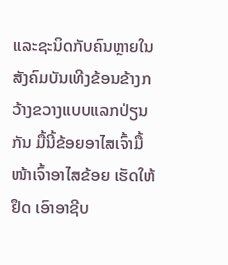ແລະຊະນິດກັບຄົນຫຼາຍໃນສັງຄົມບັນເທີງຂ້ອນຂ້າງກວ້າງຂວາງແບບແລກປ່ຽນກັນ ມື້ນີ້ຂ້ອຍອາໄສເຈົ້າມື້ໜ້າເຈົ້າອາໄສຂ້ອຍ ເຮັດໃຫ້ຢຶດ ເອົາອາຊີບ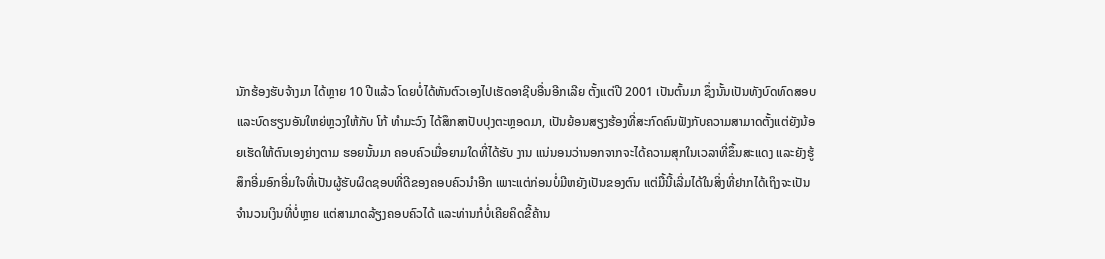ນັກຮ້ອງຮັບຈ້າງມາ ໄດ້ຫຼາຍ 10 ປີແລ້ວ ໂດຍບໍ່ໄດ້ຫັນຕົວເອງໄປເຮັດອາຊີບອື່ນອີກເລີຍ ຕັ້ງແຕ່ປີ 2001 ເປັນຕົ້ນມາ ຊຶ່ງນັ້ນເປັນທັງບົດທົດສອບ ແລະບົດຮຽນອັນໃຫຍ່ຫຼວງໃຫ້ກັບ ໂກ້ ທຳມະວົງ ໄດ້ສຶກສາປັບປຸງຕະຫຼອດມາ, ເປັນຍ້ອນສຽງຮ້ອງທີ່ສະກົດຄົນຟັງກັບຄວາມສາມາດຕັ້ງແຕ່ຍັງນ້ອຍເຮັດໃຫ້ຕົນເອງຍ່າງຕາມ ຮອຍນັ້ນມາ ຄອບຄົວເມື່ອຍາມໃດທີ່ໄດ້ຮັບ ງານ ແນ່ນອນວ່ານອກຈາກຈະໄດ້ຄວາມສຸກໃນເວລາທີ່ຂຶ້ນສະແດງ ແລະຍັງຮູ້ສຶກອີ່ມອົກອີ່ມໃຈທີ່ເປັນຜູ້ຮັບຜິດຊອບທີ່ດີຂອງຄອບຄົວນຳອີກ ເພາະແຕ່ກ່ອນບໍ່ມີຫຍັງເປັນຂອງຕົນ ແຕ່ມື້ນີ້ເລີ່ມໄດ້ໃນສິ່ງທີ່ຢາກໄດ້ເຖິງຈະເປັນຈຳນວນເງິນທີ່ບໍ່ຫຼາຍ ແຕ່ສາມາດລ້ຽງຄອບຄົວໄດ້ ແລະທ່ານກໍບໍ່ເຄີຍຄິດຂີ້ຄ້ານ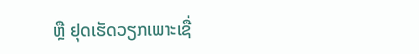ຫຼື ຢຸດເຮັດວຽກເພາະເຊື່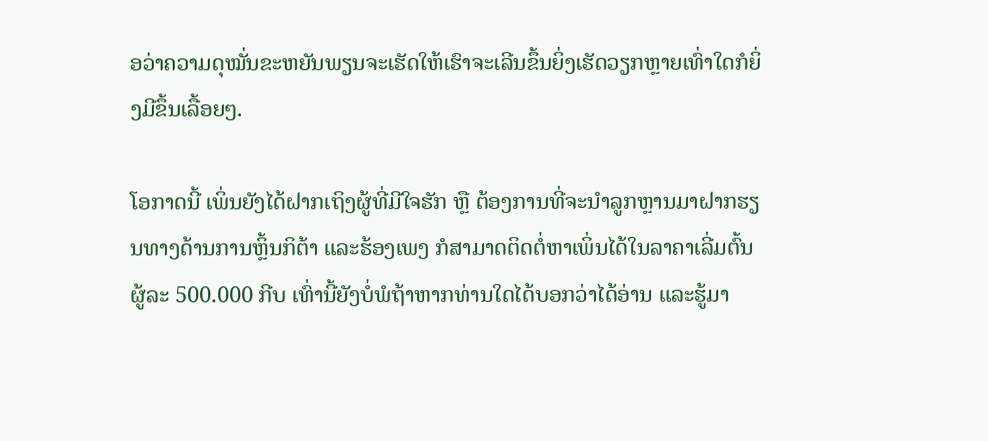ອວ່າຄວາມດຸໝັ່ນຂະຫຍັນພຽນຈະເຮັດໃຫ້ເຮົາຈະເລີນຂຶ້ນຍິ່ງເຮັດວຽກຫຼາຍເທົ່າໃດກໍຍິ່ງມີຂຶ້ນເລື້ອຍໆ.

ໂອກາດນີ້ ເພິ່ນຍັງໄດ້ຝາກເຖິງຜູ້ທີ່ມີໃຈຮັກ ຫຼື ຕ້ອງການທີ່ຈະນຳລູກຫຼານມາຝາກຮຽນທາງດ້ານການຫຼິ້ນກິຕ້າ ແລະຮ້ອງເພງ ກໍສາມາດຕິດຕໍ່ຫາເພິ່ນໄດ້ໃນລາຄາເລີ່ມຕົ້ນຜູ້ລະ 500.000 ກີບ ເທົ່ານີ້ຍັງບໍ່ພໍຖ້າຫາກທ່ານໃດໄດ້ບອກວ່າໄດ້ອ່ານ ແລະຮູ້ມາ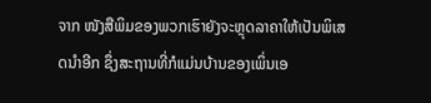ຈາກ ໜັງສືພິມຂອງພວກເຮົາຍັງຈະຫຼຸດລາຄາໃຫ້ເປັນພິເສດນຳອີກ ຊຶ່ງສະຖານທີ່ກໍແມ່ນບ້ານຂອງເພິ່ນເອ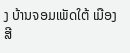ງ ບ້ານຈອມເພັດໃຕ້ ເມືອງສີ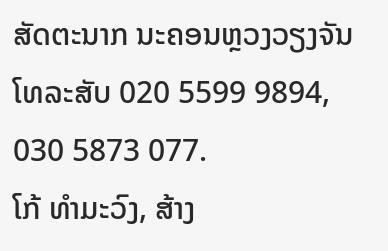ສັດຕະນາກ ນະຄອນຫຼວງວຽງຈັນ ໂທລະສັບ 020 5599 9894, 030 5873 077.
ໂກ້ ທຳມະວົງ, ສ້າງ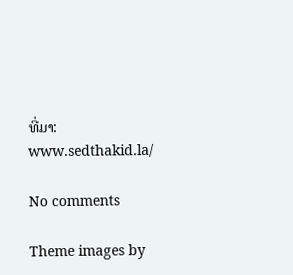ທີ່ມາ: www.sedthakid.la/

No comments

Theme images by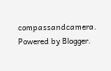compassandcamera. Powered by Blogger.